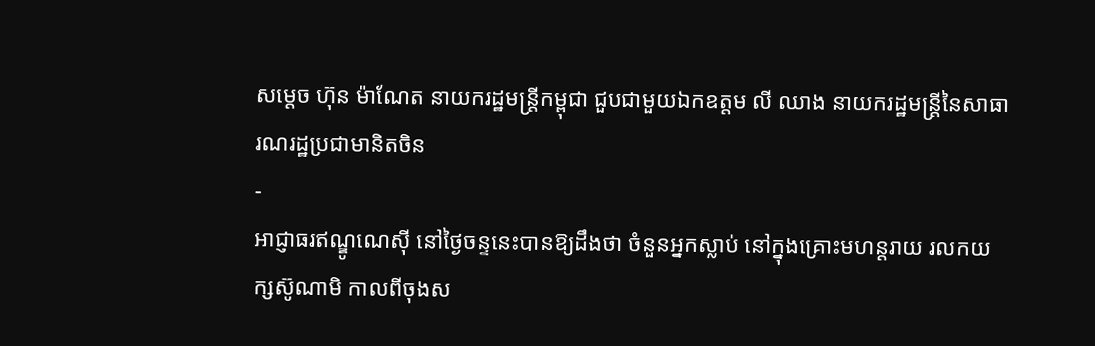សម្ដេច ហ៊ុន ម៉ាណែត នាយករដ្ឋមន្រ្តីកម្ពុជា ជួបជាមួយឯកឧត្តម លី ឈាង នាយករដ្ឋមន្ត្រីនៃសាធារណរដ្ឋប្រជាមានិតចិន
-
អាជ្ញាធរឥណ្ឌូណេស៊ី នៅថ្ងៃចន្ទនេះបានឱ្យដឹងថា ចំនួនអ្នកស្លាប់ នៅក្នុងគ្រោះមហន្តរាយ រលកយក្សស៊ូណាមិ កាលពីចុងស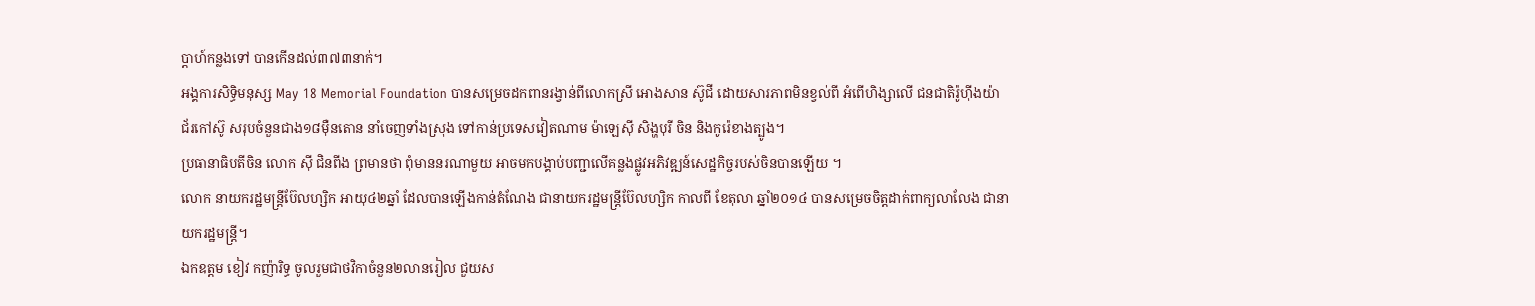ប្ដាហ៍កន្លងទៅ បានកើនដល់៣៧៣នាក់។
អង្គការសិទិ្ធមនុស្ស May 18 Memorial Foundation បានសម្រេចដកពានរង្វាន់ពីលោកស្រី អោងសាន ស៊ូជី ដោយសារភាពមិនខ្វល់ពី អំពើហិង្សាលើ ជនជាតិរ៉ូហ៊ីងយ៉ា
ជ័រកៅស៊ូ សរុបចំនួនជាង១៨ម៉ឺនតោន នាំចេញទាំងស្រុង ទៅកាន់ប្រទេសវៀតណាម ម៉ាឡេស៊ី សិង្ហបុរី ចិន និងកូរ៉េខាងត្បូង។
ប្រធានាធិបតីចិន លោក ស៊ី ជិនពីង ព្រមានថា ពុំមាននរណាមួយ អាចមកបង្គាប់បញ្ជាលើគន្លងផ្លូវអភិវឌ្ឍន៍សេដ្ឋកិច្ចរបស់ចិនបានឡើយ ។
លោក នាយករដ្ឋមន្ត្រីប៊ែលហ្សិក អាយុ៤២ឆ្នាំ ដែលបានឡើងកាន់តំណែង ជានាយករដ្ឋមន្ត្រីប៊ែលហ្សិក កាលពី ខែតុលា ឆ្នាំ២០១៤ បានសម្រេចចិត្តដាក់ពាក្យលាលែង ជានាយករដ្ឋមន្រ្ដី។
ឯកឧត្តម ខៀវ កញ៉ារិទ្ធ ចូលរួមជាថវិកាចំនួន២លានរៀល ជួយស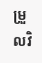ម្រួលវិ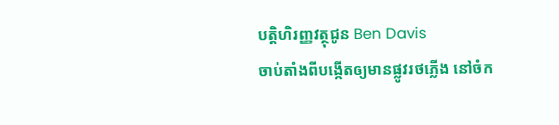បត្តិហិរញ្ញវត្ថុជូន Ben Davis
ចាប់តាំងពីបង្កើតឲ្យមានផ្លូវរថភ្លើង នៅចំក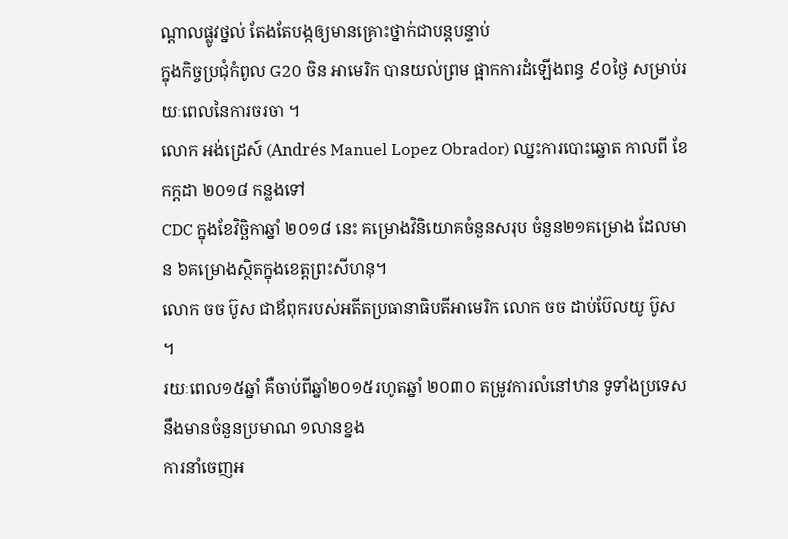ណ្តាលផ្លូវថ្នល់ តែងតែបង្កឲ្យមានគ្រោះថ្នាក់ជាបន្តបន្ទាប់
ក្នុងកិច្ចប្រជុំកំពូល G20 ចិន អាមេរិក បានយល់ព្រម ផ្អាកការដំឡើងពន្ធ ៩០ថ្ងៃ សម្រាប់រយៈពេលនៃការចរចា ។
លោក អង់ដ្រេស៍ (Andrés Manuel Lopez Obrador) ឈ្នះការបោះឆ្នោត កាលពី ខែ កក្ដដា ២០១៨ កន្លងទៅ
CDC ក្នុងខែវិច្ឆិកាឆ្នាំ ២០១៨ នេះ គម្រោងវិនិយោគចំនួនសរុប ចំនួន២១គម្រោង ដែលមាន ៦គម្រោងស្ថិតក្នុងខេត្តព្រះសីហនុ។
លោក ចច ប៊ូស ជាឪពុករបស់អតីតប្រធានាធិបតីអាមេរិក លោក ចច ដាប់ប៊ែលយូ ប៊ូស ។
រយៈពេល១៥ឆ្នាំ គឺចាប់ពីឆ្នាំ២០១៥រហូតឆ្នាំ ២០៣០ តម្រូវការលំនៅឋាន ទូទាំងប្រទេសនឹងមានចំនួនប្រមាណ ១លានខ្នង
ការនាំចេញអ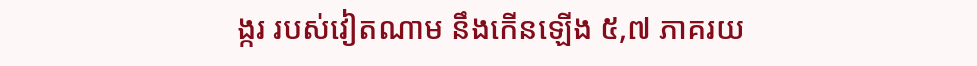ង្ករ របស់វៀតណាម នឹងកើនឡើង ៥,៧ ភាគរយ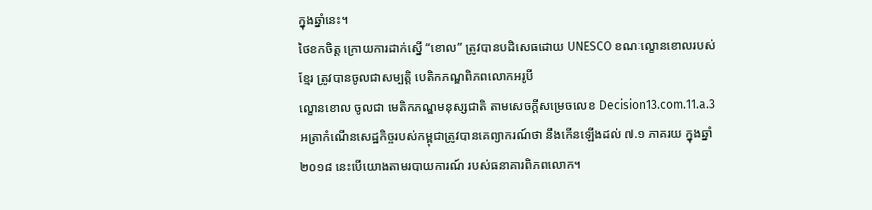ក្នុងឆ្នាំនេះ។
ថៃខកចិត្ត ក្រោយការដាក់ស្នើ “ខោល” ត្រូវបានបដិសេធដោយ UNESCO ខណៈល្ខោនខោលរបស់ខ្មែរ ត្រូវបានចូលជាសម្បត្តិ បេតិកភណ្ឌពិភពលោកអរូបី
ល្ខោនខោល ចូលជា មេតិកភណ្ឌមនុស្សជាតិ តាមសេចក្ដីសម្រេចលេខ Decision13.com.11.a.3
អត្រាកំណើនសេដ្ឋកិច្ចរបស់កម្ពុជាត្រូវបានគេព្យាករណ៍ថា នឹងកើនឡើងដល់ ៧.១ ភាគរយ ក្នុងឆ្នាំ២០១៨ នេះបើយោងតាមរបាយការណ៍ របស់ធនាគារពិភពលោក។